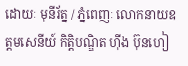ដោយៈ មុនីរ័ត្ន / ភ្នំពេញៈ លោកនាយឧត្តមសេនីយ៍ កិត្តិបណ្ឌិត ហ៊ីង ប៊ុនហៀ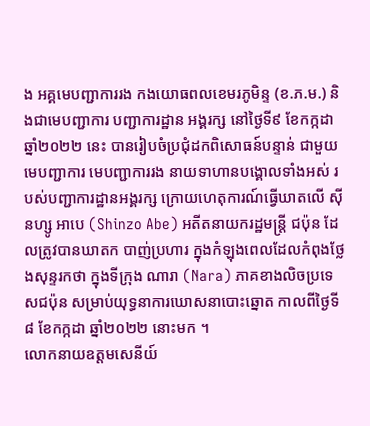ង អគ្គមេបញ្ជាការរង កងយោធពលខេមរភូមិន្ទ (ខ.ភ.ម.) និងជាមេបញ្ជាការ បញ្ជាការដ្ឋាន អង្គរក្ស នៅថ្ងៃទី៩ ខែកក្កដា ឆ្នាំ២០២២ នេះ បានរៀបចំប្រជុំដកពិសោធន៍បន្ទាន់ ជាមួយមេបញ្ជាការ មេបញ្ជាការរង នាយទាហានបង្គោលទាំងអស់ របស់បញ្ជាការដ្ឋានអង្គរក្ស ក្រោយហេតុការណ៍ធ្វើឃាតលើ ស៊ីនហ្សូ អាបេ (Shinzo Abe) អតីតនាយករដ្ឋមន្ត្រី ជប៉ុន ដែលត្រូវបានឃាតក បាញ់ប្រហារ ក្នុងកំឡុងពេលដែលកំពុងថ្លែងសុន្ទរកថា ក្នុងទីក្រុង ណារា (Nara) ភាគខាងលិចប្រទេសជប៉ុន សម្រាប់យុទ្ធនាការឃោសនាបោះឆ្នោត កាលពីថ្ងៃទី៨ ខែកក្កដា ឆ្នាំ២០២២ នោះមក ។
លោកនាយឧត្តមសេនីយ៍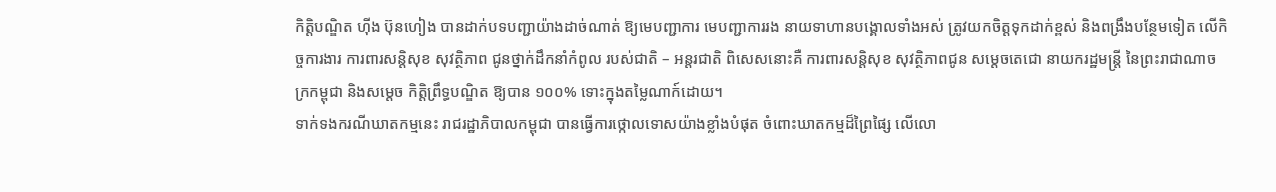កិត្តិបណ្ឌិត ហ៊ីង ប៊ុនហៀង បានដាក់បទបញ្ជាយ៉ាងដាច់ណាត់ ឱ្យមេបញ្ជាការ មេបញ្ជាការរង នាយទាហានបង្គោលទាំងអស់ ត្រូវយកចិត្តទុកដាក់ខ្ពស់ និងពង្រឹងបន្ថែមទៀត លើកិច្ចការងារ ការពារសន្តិសុខ សុវត្ថិភាព ជូនថ្នាក់ដឹកនាំកំពូល របស់ជាតិ – អន្តរជាតិ ពិសេសនោះគឺ ការពារសន្តិសុខ សុវត្ថិភាពជូន សម្តេចតេជោ នាយករដ្ឋមន្ត្រី នៃព្រះរាជាណាចក្រកម្ពុជា និងសម្តេច កិត្តិព្រឹទ្ធបណ្ឌិត ឱ្យបាន ១០០% ទោះក្នុងតម្លៃណាក៍ដោយ។
ទាក់ទងករណីឃាតកម្មនេះ រាជរដ្ឋាភិបាលកម្ពុជា បានធ្វើការថ្កោលទោសយ៉ាងខ្លាំងបំផុត ចំពោះឃាតកម្មដ៏ព្រៃផ្សៃ លើលោ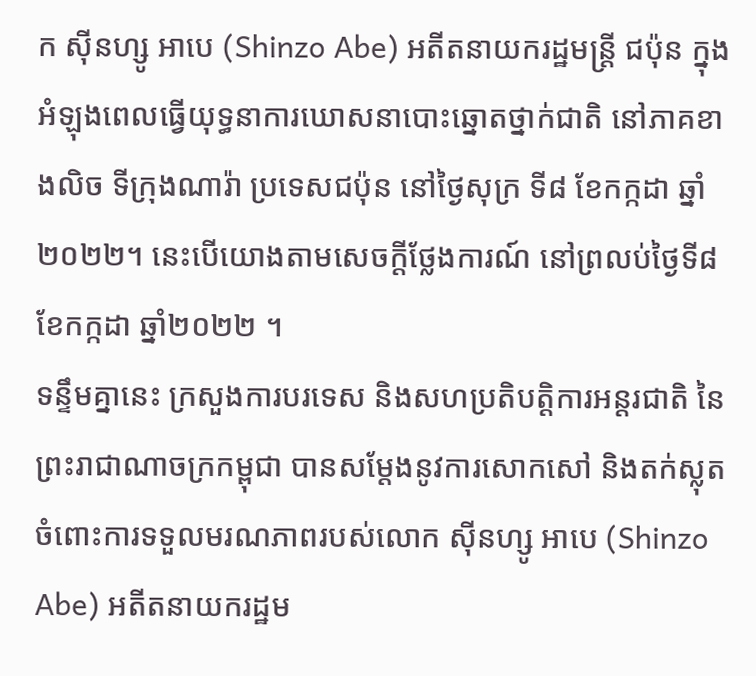ក ស៊ីនហ្សូ អាបេ (Shinzo Abe) អតីតនាយករដ្ឋមន្ត្រី ជប៉ុន ក្នុងអំឡុងពេលធ្វើយុទ្ធនាការឃោសនាបោះឆ្នោតថ្នាក់ជាតិ នៅភាគខាងលិច ទីក្រុងណារ៉ា ប្រទេសជប៉ុន នៅថ្ងៃសុក្រ ទី៨ ខែកក្កដា ឆ្នាំ២០២២។ នេះបើយោងតាមសេចក្តីថ្លែងការណ៍ នៅព្រលប់ថ្ងៃទី៨ ខែកក្កដា ឆ្នាំ២០២២ ។
ទន្ទឹមគ្នានេះ ក្រសួងការបរទេស និងសហប្រតិបត្តិការអន្តរជាតិ នៃព្រះរាជាណាចក្រកម្ពុជា បានសម្តែងនូវការសោកសៅ និងតក់ស្លុត ចំពោះការទទួលមរណភាពរបស់លោក ស៊ីនហ្សូ អាបេ (Shinzo Abe) អតីតនាយករដ្ឋម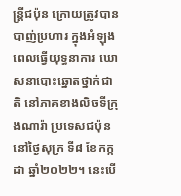ន្ត្រីជប៉ុន ក្រោយត្រូវបានបាញ់ប្រហារ ក្នុងអំឡុងពេលធ្វើយុទ្ធនាការ ឃោសនាបោះឆ្នោតថ្នាក់ជាតិ នៅភាគខាងលិចទីក្រុងណារ៉ា ប្រទេសជប៉ុន នៅថ្ងៃសុក្រ ទី៨ ខែកក្កដា ឆ្នាំ២០២២។ នេះបើ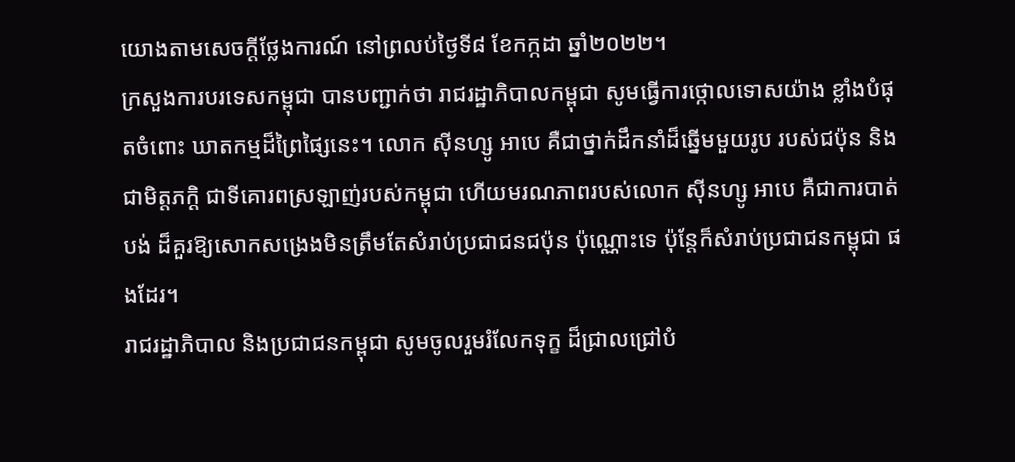យោងតាមសេចក្តីថ្លែងការណ៍ នៅព្រលប់ថ្ងៃទី៨ ខែកក្កដា ឆ្នាំ២០២២។
ក្រសួងការបរទេសកម្ពុជា បានបញ្ជាក់ថា រាជរដ្ឋាភិបាលកម្ពុជា សូមធ្វើការថ្កោលទោសយ៉ាង ខ្លាំងបំផុតចំពោះ ឃាតកម្មដ៏ព្រៃផ្សៃនេះ។ លោក ស៊ីនហ្សូ អាបេ គឺជាថ្នាក់ដឹកនាំដ៏ឆ្នើមមួយរូប របស់ជប៉ុន និងជាមិត្តភក្ដិ ជាទីគោរពស្រឡាញ់របស់កម្ពុជា ហើយមរណភាពរបស់លោក ស៊ីនហ្សូ អាបេ គឺជាការបាត់បង់ ដ៏គួរឱ្យសោកសង្រេងមិនត្រឹមតែសំរាប់ប្រជាជនជប៉ុន ប៉ុណ្ណោះទេ ប៉ុន្ដែក៏សំរាប់ប្រជាជនកម្ពុជា ផងដែរ។
រាជរដ្ឋាភិបាល និងប្រជាជនកម្ពុជា សូមចូលរួមរំលែកទុក្ខ ដ៏ជ្រាលជ្រៅបំ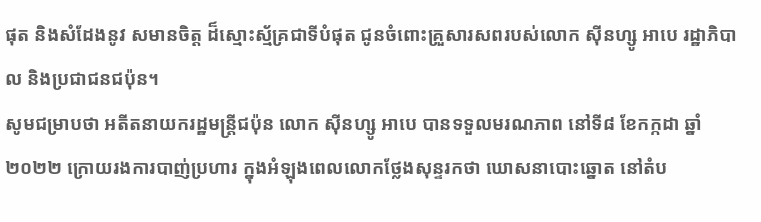ផុត និងសំដែងនូវ សមានចិត្ត ដ៏ស្មោះស្ម័គ្រជាទីបំផុត ជូនចំពោះគ្រួសារសពរបស់លោក ស៊ីនហ្សូ អាបេ រដ្ឋាភិបាល និងប្រជាជនជប៉ុន។
សូមជម្រាបថា អតីតនាយករដ្ឋមន្ត្រីជប៉ុន លោក ស៊ីនហ្សូ អាបេ បានទទួលមរណភាព នៅទី៨ ខែកក្កដា ឆ្នាំ២០២២ ក្រោយរងការបាញ់ប្រហារ ក្នុងអំឡុងពេលលោកថ្លែងសុន្ទរកថា ឃោសនាបោះឆ្នោត នៅតំប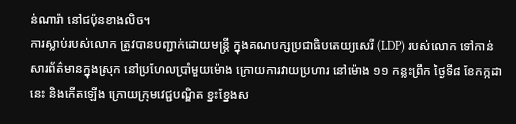ន់ណារ៉ា នៅជប៉ុនខាងលិច។
ការស្លាប់របស់លោក ត្រូវបានបញ្ជាក់ដោយមន្ត្រី ក្នុងគណបក្សប្រជាធិបតេយ្យសេរី (LDP) របស់លោក ទៅកាន់សារព័ត៌មានក្នុងស្រុក នៅប្រហែលប្រាំមួយម៉ោង ក្រោយការវាយប្រហារ នៅម៉ោង ១១ កន្លះព្រឹក ថ្ងៃទី៨ ខែកក្កដា នេះ និងកើតឡើង ក្រោយក្រុមវេជ្ជបណ្ឌិត ខ្នះខ្នែងស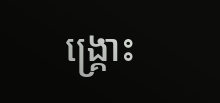ង្គ្រោះ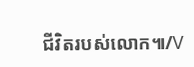ជីវិតរបស់លោក៕/V